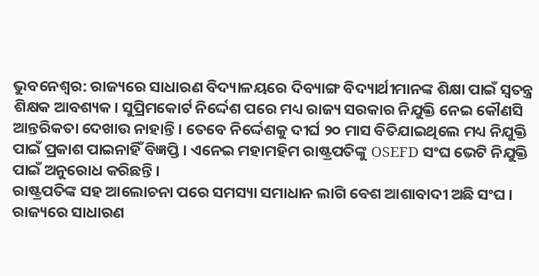ଭୁବନେଶ୍ବର: ରାଜ୍ୟରେ ସାଧାରଣ ବିଦ୍ୟାଳୟରେ ଦିବ୍ୟାଙ୍ଗ ବିଦ୍ୟାର୍ଥୀମାନଙ୍କ ଶିକ୍ଷା ପାଇଁ ସ୍ବତନ୍ତ୍ର ଶିକ୍ଷକ ଆବଶ୍ୟକ। ସୁପ୍ରିମକୋର୍ଟ ନିର୍ଦ୍ଦେଶ ପରେ ମଧ୍ୟ ରାଜ୍ୟ ସରକାର ନିଯୁକ୍ତି ନେଇ କୌଣସି ଆନ୍ତରିକତା ଦେଖାଉ ନାହାନ୍ତି । ତେବେ ନିର୍ଦ୍ଦେଶକୁ ଦୀର୍ଘ ୨୦ ମାସ ବିତିଯାଇଥିଲେ ମଧ୍ୟ ନିଯୁକ୍ତି ପାଇଁ ପ୍ରକାଶ ପାଇନାହିଁ ବିଜ୍ଞପ୍ତି । ଏନେଇ ମହାମହିମ ରାଷ୍ଟ୍ରପତିଙ୍କୁ OSEFD ସଂଘ ଭେଟି ନିଯୁକ୍ତି ପାଇଁ ଅନୁରୋଧ କରିଛନ୍ତି ।
ରାଷ୍ଟ୍ରପତିଙ୍କ ସହ ଆଲୋଚନା ପରେ ସମସ୍ୟା ସମାଧାନ ଲାଗି ବେଶ ଆଶାବାଦୀ ଅଛି ସଂଘ । ରାଜ୍ୟରେ ସାଧାରଣ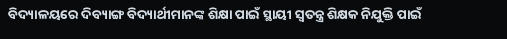ବିଦ୍ୟାଳୟରେ ଦିବ୍ୟାଙ୍ଗ ବିଦ୍ୟାର୍ଥୀମାନଙ୍କ ଶିକ୍ଷା ପାଇଁ ସ୍ଥାୟୀ ସ୍ବତନ୍ତ୍ର ଶିକ୍ଷକ ନିଯୁକ୍ତି ପାଇଁ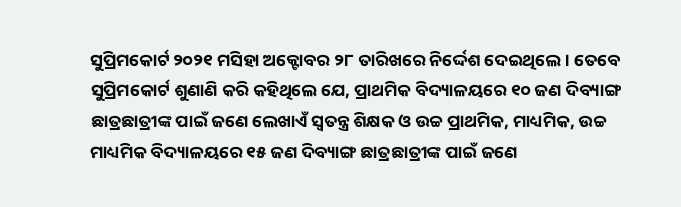ସୁପ୍ରିମକୋର୍ଟ ୨୦୨୧ ମସିହା ଅକ୍ଟୋବର ୨୮ ତାରିଖରେ ନିର୍ଦ୍ଦେଶ ଦେଇଥିଲେ । ତେବେ ସୁପ୍ରିମକୋର୍ଟ ଶୁଣାଣି କରି କହିଥିଲେ ଯେ, ପ୍ରାଥମିକ ବିଦ୍ୟାଳୟରେ ୧୦ ଜଣ ଦିବ୍ୟାଙ୍ଗ ଛାତ୍ରଛାତ୍ରୀଙ୍କ ପାଇଁ ଜଣେ ଲେଖାଏଁ ସ୍ବତନ୍ତ୍ର ଶିକ୍ଷକ ଓ ଉଚ୍ଚ ପ୍ରାଥମିକ, ମାଧ୍ୟମିକ, ଉଚ୍ଚ ମାଧ୍ୟମିକ ବିଦ୍ୟାଳୟରେ ୧୫ ଜଣ ଦିବ୍ୟାଙ୍ଗ ଛାତ୍ରଛାତ୍ରୀଙ୍କ ପାଇଁ ଜଣେ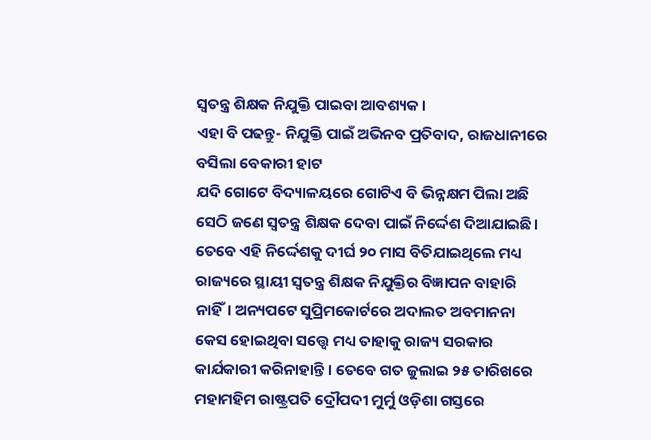ସ୍ବତନ୍ତ୍ର ଶିକ୍ଷକ ନିଯୁକ୍ତି ପାଇବା ଆବଶ୍ୟକ ।
ଏହା ବି ପଢନ୍ତୁ- ନିଯୁକ୍ତି ପାଇଁ ଅଭିନବ ପ୍ରତିବାଦ, ରାଜଧାନୀରେ ବସିଲା ବେକାରୀ ହାଟ
ଯଦି ଗୋଟେ ବିଦ୍ୟାଳୟରେ ଗୋଟିଏ ବି ଭିନ୍ନକ୍ଷମ ପିଲା ଅଛି ସେଠି ଜଣେ ସ୍ବତନ୍ତ୍ର ଶିକ୍ଷକ ଦେବା ପାଇଁ ନିର୍ଦ୍ଦେଶ ଦିଆଯାଇଛି। ତେବେ ଏହି ନିର୍ଦ୍ଦେଶକୁ ଦୀର୍ଘ ୨୦ ମାସ ବିତିଯାଇଥିଲେ ମଧ୍ୟ ରାଜ୍ୟରେ ସ୍ଥାୟୀ ସ୍ବତନ୍ତ୍ର ଶିକ୍ଷକ ନିଯୁକ୍ତିର ବିଜ୍ଞାପନ ବାହାରି ନାହିଁ। ଅନ୍ୟପଟେ ସୁପ୍ରିମକୋର୍ଟରେ ଅଦାଲତ ଅବମାନନା କେସ ହୋଇଥିବା ସତ୍ତ୍ବେ ମଧ୍ୟ ତାହାକୁ ରାଜ୍ୟ ସରକାର କାର୍ଯକାରୀ କରିନାହାନ୍ତି । ତେବେ ଗତ ଜୁଲାଇ ୨୫ ତାରିଖରେ ମହାମହିମ ରାଷ୍ଟ୍ରପତି ଦ୍ରୌପଦୀ ମୁର୍ମୁ ଓଡ଼ିଶା ଗସ୍ତରେ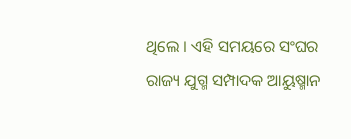ଥିଲେ । ଏହି ସମୟରେ ସଂଘର ରାଜ୍ୟ ଯୁଗ୍ମ ସମ୍ପାଦକ ଆୟୁଷ୍ମାନ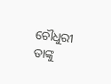ଚୌଧୁରୀ ତାଙ୍କୁ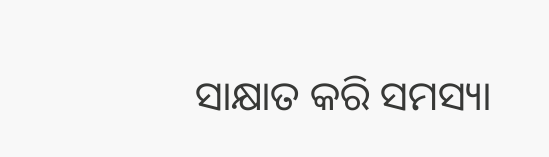ସାକ୍ଷାତ କରି ସମସ୍ୟା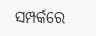ସମ୍ପର୍କରେ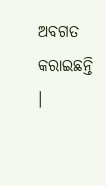ଅବଗତ କରାଇଛନ୍ତି ।